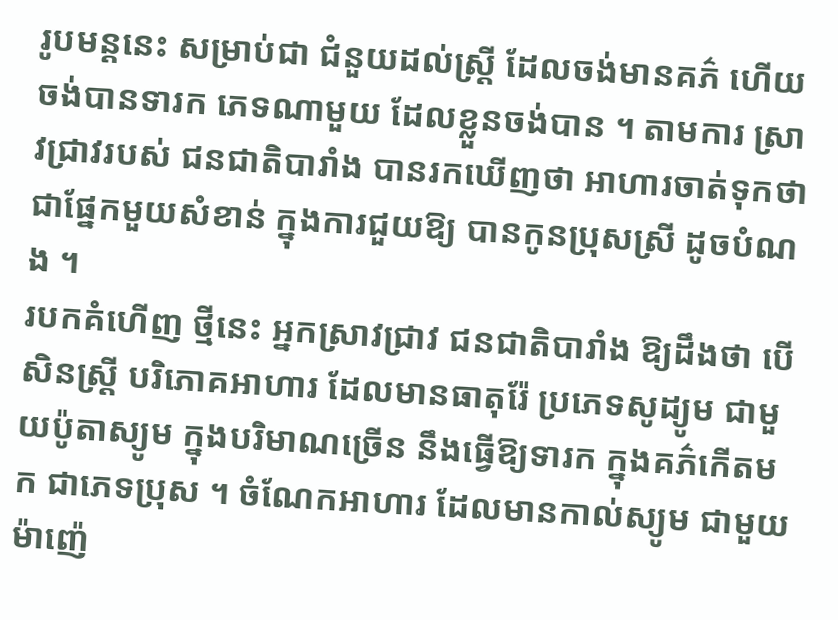រូបមន្តនេះ សម្រាប់ជា ជំនួយដល់ស្ត្រី ដែលចង់មានគភ៌ ហើយចង់បានទារក ភេទណាមួយ ដែលខ្លួនចង់បាន ។ តាមការ ស្រាវជ្រាវរបស់ ជនជាតិបារាំង បានរកឃើញថា អាហារចាត់ទុកថា ជាផ្នែកមួយសំខាន់ ក្នុងការជួយឱ្យ បានកូនប្រុសស្រី ដូចបំណង ។
របកគំហើញ ថ្មីនេះ អ្នកស្រាវជ្រាវ ជនជាតិបារាំង ឱ្យដឹងថា បើសិនស្ត្រី បរិភោគអាហារ ដែលមានធាតុរ៉ែ ប្រភេទសូដ្យូម ជាមួយប៉ូតាស្យូម ក្នុងបរិមាណច្រើន នឹងធ្វើឱ្យទារក ក្នុងគភ៌កើតមក ជាភេទប្រុស ។ ចំណែកអាហារ ដែលមានកាល់ស្យូម ជាមួយ ម៉ាញ៉េ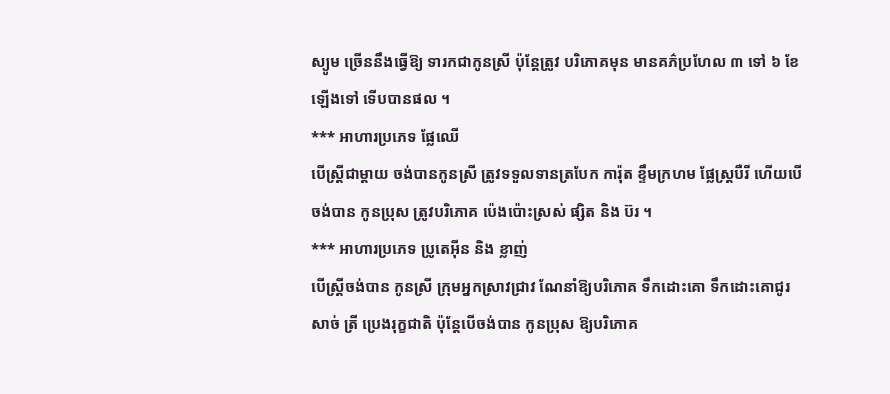ស្យូម ច្រើននឹងធ្វើឱ្យ ទារកជាកូនស្រី ប៉ុន្តែត្រូវ បរិភោគមុន មានគភ៌ប្រហែល ៣ ទៅ ៦ ខែឡើងទៅ ទើបបានផល ។
*** អាហារប្រភេទ ផ្លែឈើ
បើស្ត្រីជាម្តាយ ចង់បានកូនស្រី ត្រូវទទួលទានត្របែក ការ៉ុត ខ្ទឹមក្រហម ផ្លែស្ត្របឺរី ហើយបើចង់បាន កូនប្រុស ត្រូវបរិភោគ ប៉េងប៉ោះស្រស់ ផ្សិត និង ប៊រ ។
*** អាហារប្រភេទ ប្រូតេអ៊ីន និង ខ្លាញ់
បើស្ត្រីចង់បាន កូនស្រី ក្រុមអ្នកស្រាវជ្រាវ ណែនាំឱ្យបរិភោគ ទឹកដោះគោ ទឹកដោះគោជូរ សាច់ ត្រី ប្រេងរុក្ខជាតិ ប៉ុន្តែបើចង់បាន កូនប្រុស ឱ្យបរិភោគ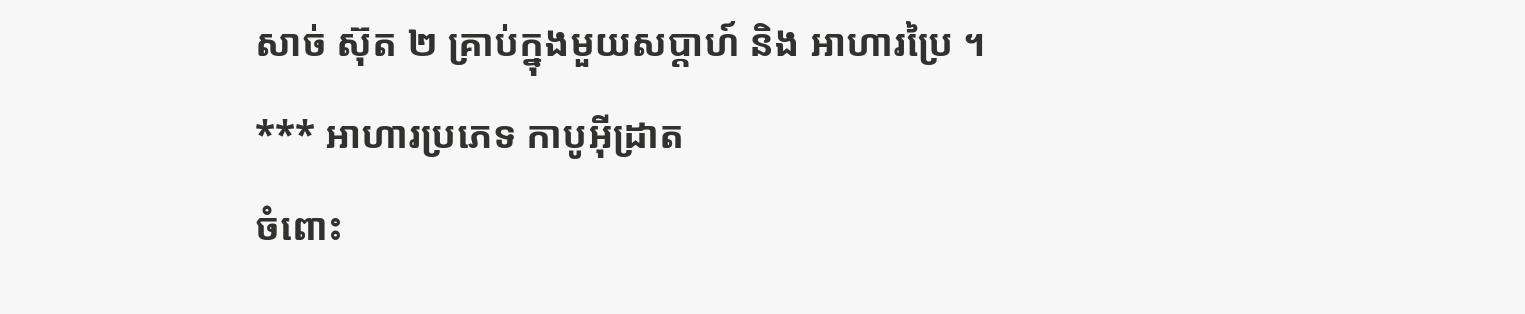សាច់ ស៊ុត ២ គ្រាប់ក្នុងមួយសប្តាហ៍ និង អាហារប្រៃ ។
*** អាហារប្រភេទ កាបូអ៊ីដ្រាត
ចំពោះ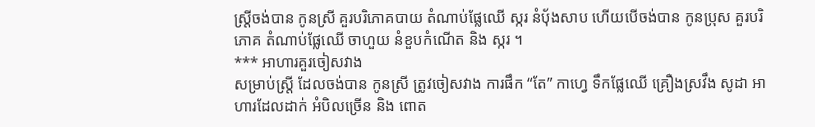ស្ត្រីចង់បាន កូនស្រី គួរបរិភោគបាយ តំណាប់ផ្លែឈើ ស្ករ នំប៉័ងសាប ហើយបើចង់បាន កូនប្រុស គួរបរិភោគ តំណាប់ផ្លែឈើ ចាហួយ នំខួបកំណើត និង ស្ករ ។
*** អាហារគួរចៀសវាង
សម្រាប់ស្ត្រី ដែលចង់បាន កូនស្រី ត្រូវចៀសវាង ការផឹក “តែ” កាហ្វេ ទឹកផ្លែឈើ គ្រឿងស្រវឹង សូដា អាហារដែលដាក់ អំបិលច្រើន និង ពោត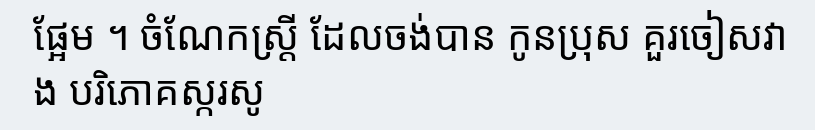ផ្អែម ។ ចំណែកស្ត្រី ដែលចង់បាន កូនប្រុស គួរចៀសវាង បរិភោគស្ករសូ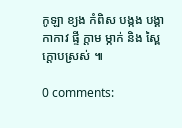កូឡា ខ្យង កំពិស បង្កង បង្គា កាកាវ ផ្ទី ក្តាម ម្កាក់ និង ស្ពៃក្តោបស្រស់ ៕

0 comments: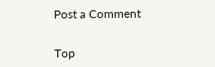Post a Comment


Top